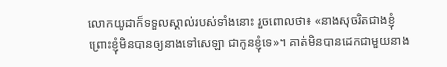លោកយូដាក៏ទទួលស្គាល់របស់ទាំងនោះ រួចពោលថា៖ «នាងសុចរិតជាងខ្ញុំ ព្រោះខ្ញុំមិនបានឲ្យនាងទៅសេឡា ជាកូនខ្ញុំទេ»។ គាត់មិនបានដេកជាមួយនាង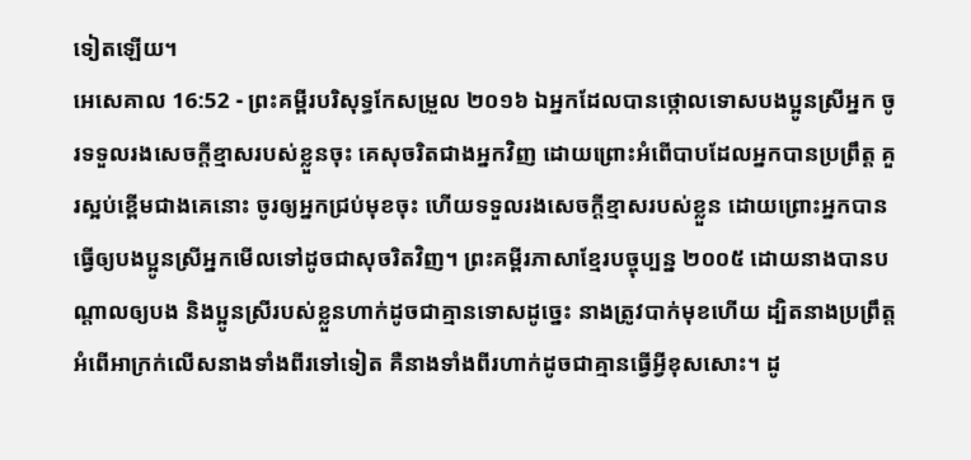ទៀតឡើយ។
អេសេគាល 16:52 - ព្រះគម្ពីរបរិសុទ្ធកែសម្រួល ២០១៦ ឯអ្នកដែលបានថ្កោលទោសបងប្អូនស្រីអ្នក ចូរទទួលរងសេចក្ដីខ្មាសរបស់ខ្លួនចុះ គេសុចរិតជាងអ្នកវិញ ដោយព្រោះអំពើបាបដែលអ្នកបានប្រព្រឹត្ត គួរស្អប់ខ្ពើមជាងគេនោះ ចូរឲ្យអ្នកជ្រប់មុខចុះ ហើយទទួលរងសេចក្ដីខ្មាសរបស់ខ្លួន ដោយព្រោះអ្នកបានធ្វើឲ្យបងប្អូនស្រីអ្នកមើលទៅដូចជាសុចរិតវិញ។ ព្រះគម្ពីរភាសាខ្មែរបច្ចុប្បន្ន ២០០៥ ដោយនាងបានបណ្ដាលឲ្យបង និងប្អូនស្រីរបស់ខ្លួនហាក់ដូចជាគ្មានទោសដូច្នេះ នាងត្រូវបាក់មុខហើយ ដ្បិតនាងប្រព្រឹត្តអំពើអាក្រក់លើសនាងទាំងពីរទៅទៀត គឺនាងទាំងពីរហាក់ដូចជាគ្មានធ្វើអ្វីខុសសោះ។ ដូ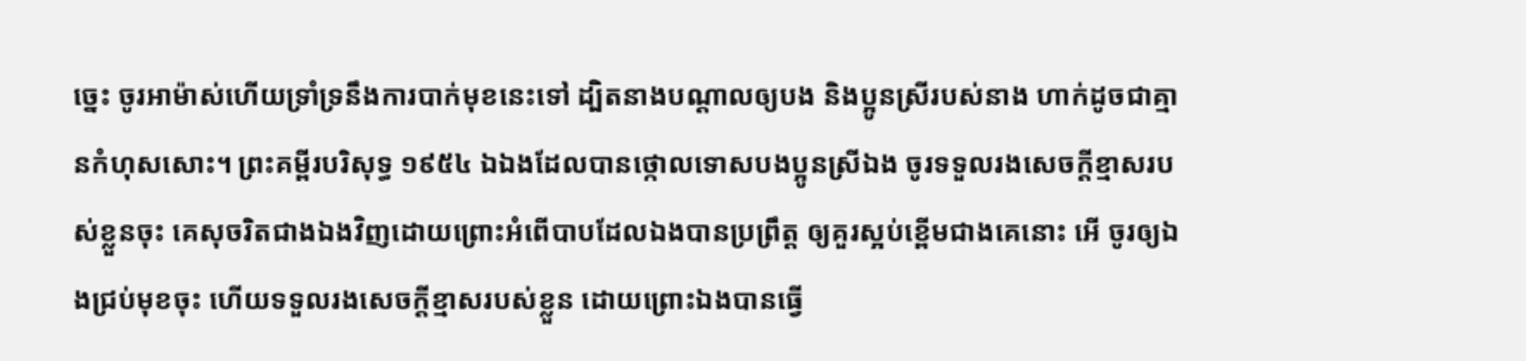ច្នេះ ចូរអាម៉ាស់ហើយទ្រាំទ្រនឹងការបាក់មុខនេះទៅ ដ្បិតនាងបណ្ដាលឲ្យបង និងប្អូនស្រីរបស់នាង ហាក់ដូចជាគ្មានកំហុសសោះ។ ព្រះគម្ពីរបរិសុទ្ធ ១៩៥៤ ឯឯងដែលបានថ្កោលទោសបងប្អូនស្រីឯង ចូរទទួលរងសេចក្ដីខ្មាសរបស់ខ្លួនចុះ គេសុចរិតជាងឯងវិញដោយព្រោះអំពើបាបដែលឯងបានប្រព្រឹត្ត ឲ្យគួរស្អប់ខ្ពើមជាងគេនោះ អើ ចូរឲ្យឯងជ្រប់មុខចុះ ហើយទទួលរងសេចក្ដីខ្មាសរបស់ខ្លួន ដោយព្រោះឯងបានធ្វើ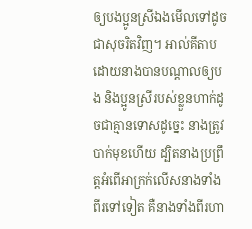ឲ្យបងប្អូនស្រីឯងមើលទៅដូចជាសុចរិតវិញ។ អាល់គីតាប ដោយនាងបានបណ្ដាលឲ្យបង និងប្អូនស្រីរបស់ខ្លួនហាក់ដូចជាគ្មានទោសដូច្នេះ នាងត្រូវបាក់មុខហើយ ដ្បិតនាងប្រព្រឹត្តអំពើអាក្រក់លើសនាងទាំងពីរទៅទៀត គឺនាងទាំងពីរហា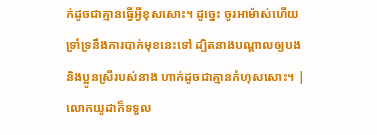ក់ដូចជាគ្មានធ្វើអ្វីខុសសោះ។ ដូច្នេះ ចូរអាម៉ាស់ហើយទ្រាំទ្រនឹងការបាក់មុខនេះទៅ ដ្បិតនាងបណ្ដាលឲ្យបង និងប្អូនស្រីរបស់នាង ហាក់ដូចជាគ្មានកំហុសសោះ។ |
លោកយូដាក៏ទទួល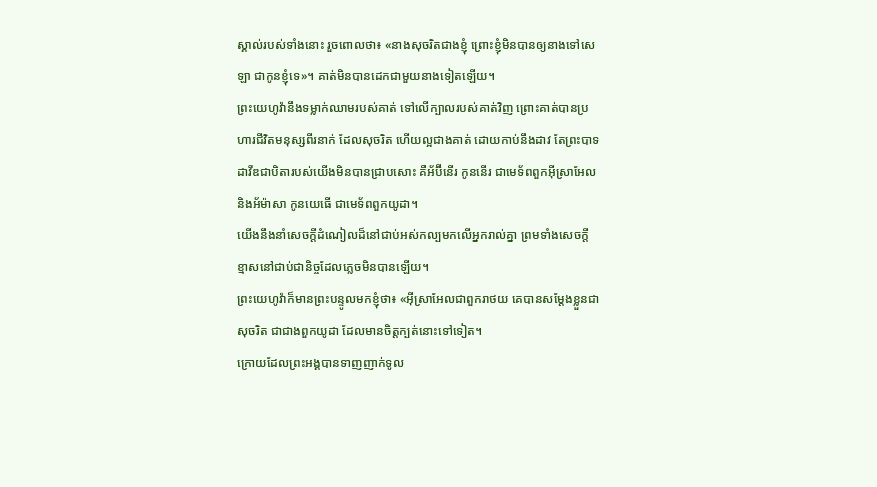ស្គាល់របស់ទាំងនោះ រួចពោលថា៖ «នាងសុចរិតជាងខ្ញុំ ព្រោះខ្ញុំមិនបានឲ្យនាងទៅសេឡា ជាកូនខ្ញុំទេ»។ គាត់មិនបានដេកជាមួយនាងទៀតឡើយ។
ព្រះយេហូវ៉ានឹងទម្លាក់ឈាមរបស់គាត់ ទៅលើក្បាលរបស់គាត់វិញ ព្រោះគាត់បានប្រហារជីវិតមនុស្សពីរនាក់ ដែលសុចរិត ហើយល្អជាងគាត់ ដោយកាប់នឹងដាវ តែព្រះបាទដាវីឌជាបិតារបស់យើងមិនបានជ្រាបសោះ គឺអ័ប៊ីនើរ កូននើរ ជាមេទ័ពពួកអ៊ីស្រាអែល និងអ័ម៉ាសា កូនយេធើ ជាមេទ័ពពួកយូដា។
យើងនឹងនាំសេចក្ដីដំណៀលដ៏នៅជាប់អស់កល្បមកលើអ្នករាល់គ្នា ព្រមទាំងសេចក្ដីខ្មាសនៅជាប់ជានិច្ចដែលភ្លេចមិនបានឡើយ។
ព្រះយេហូវ៉ាក៏មានព្រះបន្ទូលមកខ្ញុំថា៖ «អ៊ីស្រាអែលជាពួករាថយ គេបានសម្ដែងខ្លួនជាសុចរិត ជាជាងពួកយូដា ដែលមានចិត្តក្បត់នោះទៅទៀត។
ក្រោយដែលព្រះអង្គបានទាញញាក់ទូល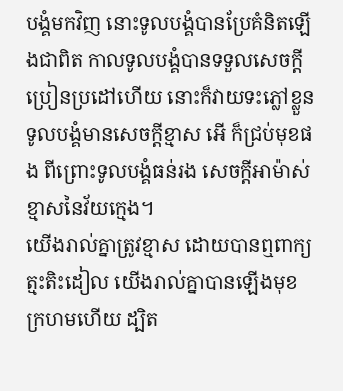បង្គំមកវិញ នោះទូលបង្គំបានប្រែគំនិតឡើងជាពិត កាលទូលបង្គំបានទទួលសេចក្ដីប្រៀនប្រដៅហើយ នោះក៏វាយទះភ្លៅខ្លួន ទូលបង្គំមានសេចក្ដីខ្មាស អើ ក៏ជ្រប់មុខផង ពីព្រោះទូលបង្គំធន់រង សេចក្ដីអាម៉ាស់ខ្មាសនៃវ័យក្មេង។
យើងរាល់គ្នាត្រូវខ្មាស ដោយបានឮពាក្យត្មះតិះដៀល យើងរាល់គ្នាបានឡើងមុខក្រហមហើយ ដ្បិត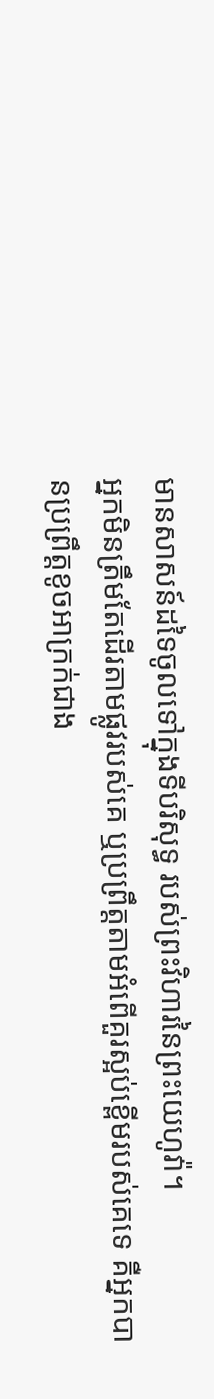មានសាសន៍ដទៃចូលទៅក្នុងទីបរិសុទ្ធ របស់ព្រះវិហារនៃព្រះយេហូវ៉ា។
អ្នកមិនត្រឹមតែដើរតាមផ្លូវរបស់គេ ឬប្រព្រឹត្តតាមអំពើគួរស្អប់ខ្ពើមរបស់គេទេ គឺអ្នកបានប្រព្រឹត្តខូចអាក្រក់ជាង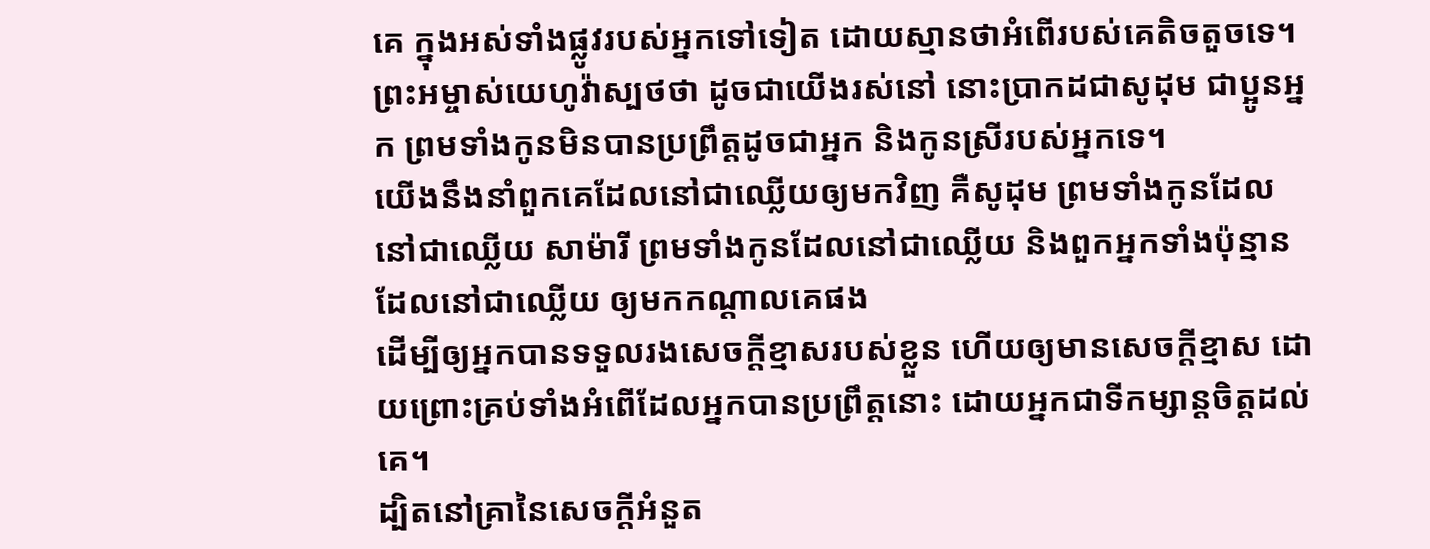គេ ក្នុងអស់ទាំងផ្លូវរបស់អ្នកទៅទៀត ដោយស្មានថាអំពើរបស់គេតិចតួចទេ។
ព្រះអម្ចាស់យេហូវ៉ាស្បថថា ដូចជាយើងរស់នៅ នោះប្រាកដជាសូដុម ជាប្អូនអ្នក ព្រមទាំងកូនមិនបានប្រព្រឹត្តដូចជាអ្នក និងកូនស្រីរបស់អ្នកទេ។
យើងនឹងនាំពួកគេដែលនៅជាឈ្លើយឲ្យមកវិញ គឺសូដុម ព្រមទាំងកូនដែលនៅជាឈ្លើយ សាម៉ារី ព្រមទាំងកូនដែលនៅជាឈ្លើយ និងពួកអ្នកទាំងប៉ុន្មានដែលនៅជាឈ្លើយ ឲ្យមកកណ្ដាលគេផង
ដើម្បីឲ្យអ្នកបានទទួលរងសេចក្ដីខ្មាសរបស់ខ្លួន ហើយឲ្យមានសេចក្ដីខ្មាស ដោយព្រោះគ្រប់ទាំងអំពើដែលអ្នកបានប្រព្រឹត្តនោះ ដោយអ្នកជាទីកម្សាន្តចិត្តដល់គេ។
ដ្បិតនៅគ្រានៃសេចក្ដីអំនួត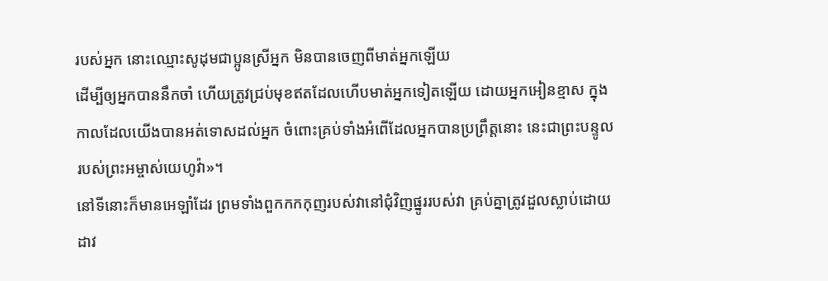របស់អ្នក នោះឈ្មោះសូដុមជាប្អូនស្រីអ្នក មិនបានចេញពីមាត់អ្នកឡើយ
ដើម្បីឲ្យអ្នកបាននឹកចាំ ហើយត្រូវជ្រប់មុខឥតដែលហើបមាត់អ្នកទៀតឡើយ ដោយអ្នកអៀនខ្មាស ក្នុងកាលដែលយើងបានអត់ទោសដល់អ្នក ចំពោះគ្រប់ទាំងអំពើដែលអ្នកបានប្រព្រឹត្តនោះ នេះជាព្រះបន្ទូលរបស់ព្រះអម្ចាស់យេហូវ៉ា»។
នៅទីនោះក៏មានអេឡាំដែរ ព្រមទាំងពួកកកកុញរបស់វានៅជុំវិញផ្នូររបស់វា គ្រប់គ្នាត្រូវដួលស្លាប់ដោយដាវ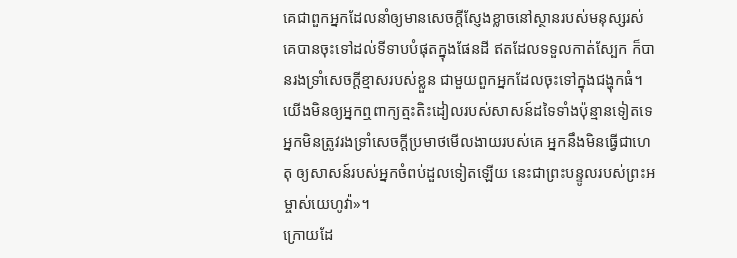គេជាពួកអ្នកដែលនាំឲ្យមានសេចក្ដីស្ញែងខ្លាចនៅស្ថានរបស់មនុស្សរស់ គេបានចុះទៅដល់ទីទាបបំផុតក្នុងផែនដី ឥតដែលទទួលកាត់ស្បែក ក៏បានរងទ្រាំសេចក្ដីខ្មាសរបស់ខ្លួន ជាមួយពួកអ្នកដែលចុះទៅក្នុងជង្ហុកធំ។
យើងមិនឲ្យអ្នកឮពាក្យត្មះតិះដៀលរបស់សាសន៍ដទៃទាំងប៉ុន្មានទៀតទេ អ្នកមិនត្រូវរងទ្រាំសេចក្ដីប្រមាថមើលងាយរបស់គេ អ្នកនឹងមិនធ្វើជាហេតុ ឲ្យសាសន៍របស់អ្នកចំពប់ដួលទៀតឡើយ នេះជាព្រះបន្ទូលរបស់ព្រះអម្ចាស់យេហូវ៉ា»។
ក្រោយដែ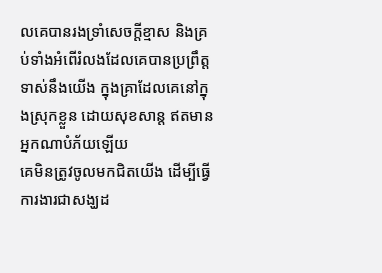លគេបានរងទ្រាំសេចក្ដីខ្មាស និងគ្រប់ទាំងអំពើរំលងដែលគេបានប្រព្រឹត្តទាស់នឹងយើង ក្នុងគ្រាដែលគេនៅក្នុងស្រុកខ្លួន ដោយសុខសាន្ត ឥតមានអ្នកណាបំភ័យឡើយ
គេមិនត្រូវចូលមកជិតយើង ដើម្បីធ្វើការងារជាសង្ឃដ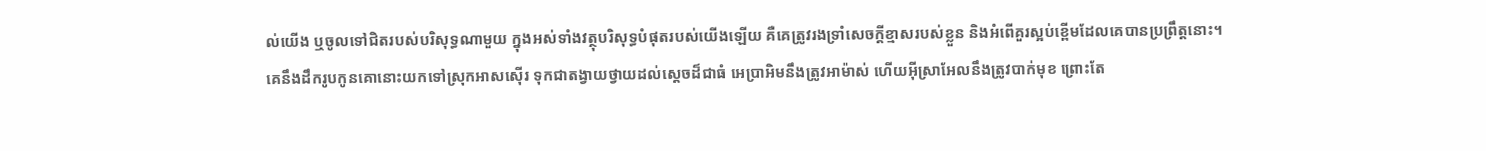ល់យើង ឬចូលទៅជិតរបស់បរិសុទ្ធណាមួយ ក្នុងអស់ទាំងវត្ថុបរិសុទ្ធបំផុតរបស់យើងឡើយ គឺគេត្រូវរងទ្រាំសេចក្ដីខ្មាសរបស់ខ្លួន និងអំពើគួរស្អប់ខ្ពើមដែលគេបានប្រព្រឹត្តនោះ។
គេនឹងដឹករូបកូនគោនោះយកទៅស្រុកអាសស៊ើរ ទុកជាតង្វាយថ្វាយដល់ស្តេចដ៏ជាធំ អេប្រាអិមនឹងត្រូវអាម៉ាស់ ហើយអ៊ីស្រាអែលនឹងត្រូវបាក់មុខ ព្រោះតែ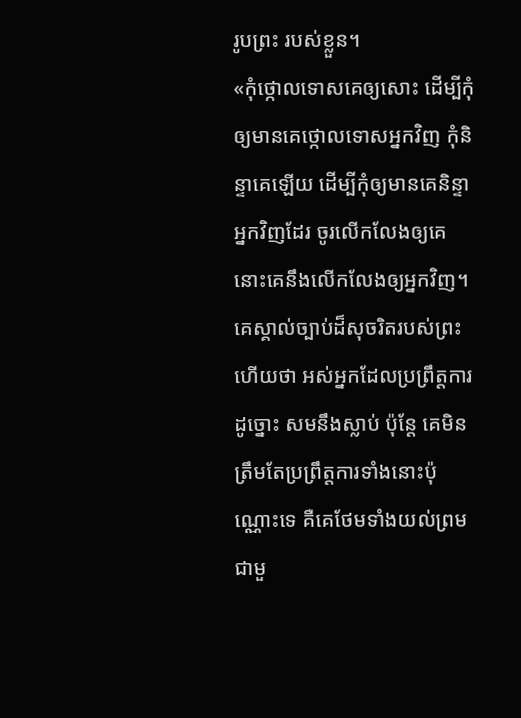រូបព្រះ របស់ខ្លួន។
«កុំថ្កោលទោសគេឲ្យសោះ ដើម្បីកុំឲ្យមានគេថ្កោលទោសអ្នកវិញ កុំនិន្ទាគេឡើយ ដើម្បីកុំឲ្យមានគេនិន្ទាអ្នកវិញដែរ ចូរលើកលែងឲ្យគេ នោះគេនឹងលើកលែងឲ្យអ្នកវិញ។
គេស្គាល់ច្បាប់ដ៏សុចរិតរបស់ព្រះហើយថា អស់អ្នកដែលប្រព្រឹត្តការដូច្នោះ សមនឹងស្លាប់ ប៉ុន្តែ គេមិនត្រឹមតែប្រព្រឹត្តការទាំងនោះប៉ុណ្ណោះទេ គឺគេថែមទាំងយល់ព្រមជាមួ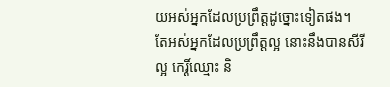យអស់អ្នកដែលប្រព្រឹត្តដូច្នោះទៀតផង។
តែអស់អ្នកដែលប្រព្រឹត្តល្អ នោះនឹងបានសីរីល្អ កេរ្តិ៍ឈ្មោះ និ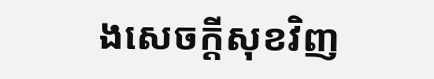ងសេចក្តីសុខវិញ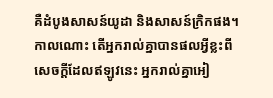គឺដំបូងសាសន៍យូដា និងសាសន៍ក្រិកផង។
កាលណោះ តើអ្នករាល់គ្នាបានផលអ្វីខ្លះពីសេចក្ដីដែលឥឡូវនេះ អ្នករាល់គ្នាអៀ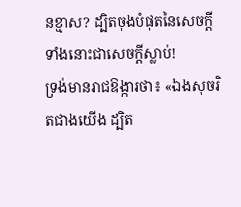នខ្មាស? ដ្បិតចុងបំផុតនៃសេចក្ដីទាំងនោះជាសេចក្តីស្លាប់!
ទ្រង់មានរាជឱង្ការថា៖ «ឯងសុចរិតជាងយើង ដ្បិត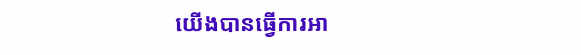យើងបានធ្វើការអា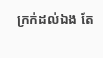ក្រក់ដល់ឯង តែ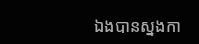ឯងបានស្នងកា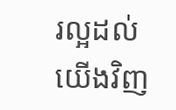រល្អដល់យើងវិញ